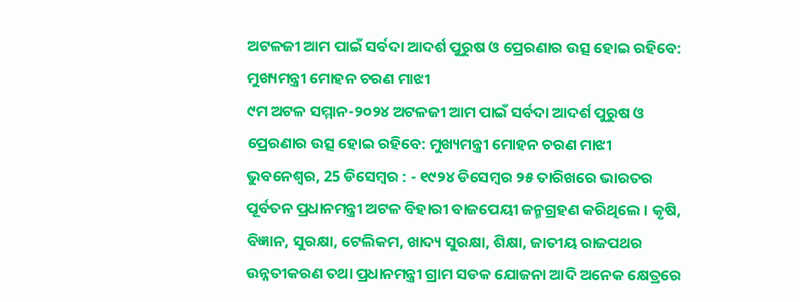ଅଟଳଜୀ ଆମ ପାଇଁ ସର୍ବଦା ଆଦର୍ଶ ପୁରୁଷ ଓ ପ୍ରେରଣାର ଉତ୍ସ ହୋଇ ରହିବେ: ମୁଖ୍ୟମନ୍ତ୍ରୀ ମୋହନ ଚରଣ ମାଝୀ
୯ମ ଅଟଳ ସମ୍ମାନ-୨୦୨୪ ଅଟଳଜୀ ଆମ ପାଇଁ ସର୍ବଦା ଆଦର୍ଶ ପୁରୁଷ ଓ ପ୍ରେରଣାର ଉତ୍ସ ହୋଇ ରହିବେ: ମୁଖ୍ୟମନ୍ତ୍ରୀ ମୋହନ ଚରଣ ମାଝୀ
ଭୁବନେଶ୍ୱର, 25 ଡିସେମ୍ବର : - ୧୯୨୪ ଡିସେମ୍ବର ୨୫ ତାରିଖରେ ଭାରତର ପୂର୍ବତନ ପ୍ରଧାନମନ୍ତ୍ରୀ ଅଟଳ ବିହାରୀ ବାଜପେୟୀ ଜନ୍ମଗ୍ରହଣ କରିଥିଲେ । କୃଷି, ବିଜ୍ଞାନ, ସୁରକ୍ଷା, ଟେଲିକମ, ଖାଦ୍ୟ ସୁରକ୍ଷା, ଶିକ୍ଷା, ଜାତୀୟ ରାଜପଥର ଉନ୍ନତୀକରଣ ତଥା ପ୍ରଧାନମନ୍ତ୍ରୀ ଗ୍ରାମ ସଡକ ଯୋଜନା ଆଦି ଅନେକ କ୍ଷେତ୍ରରେ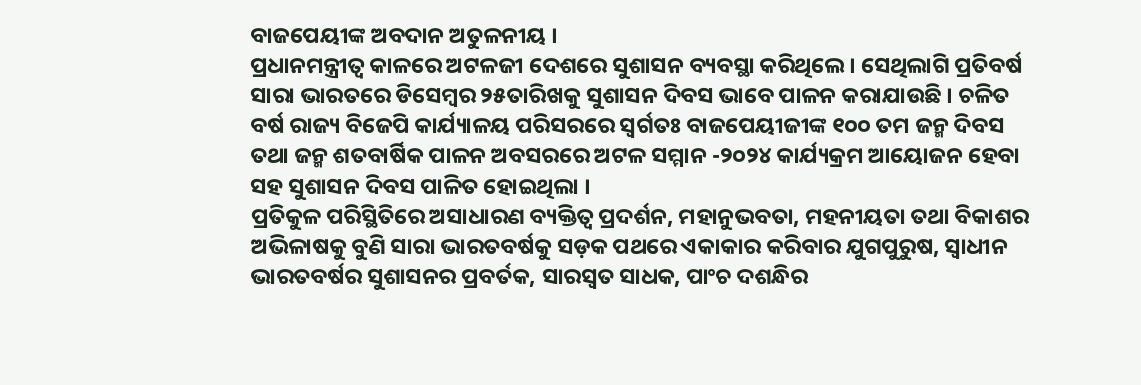ବାଜପେୟୀଙ୍କ ଅବଦାନ ଅତୁଳନୀୟ ।
ପ୍ରଧାନମନ୍ତ୍ରୀତ୍ୱ କାଳରେ ଅଟଳଜୀ ଦେଶରେ ସୁଶାସନ ବ୍ୟବସ୍ଥା କରିଥିଲେ । ସେଥିଲାଗି ପ୍ରତିବର୍ଷ ସାରା ଭାରତରେ ଡିସେମ୍ବର ୨୫ତାରିଖକୁ ସୁଶାସନ ଦିବସ ଭାବେ ପାଳନ କରାଯାଉଛି । ଚଳିତ ବର୍ଷ ରାଜ୍ୟ ବିଜେପି କାର୍ଯ୍ୟାଳୟ ପରିସରରେ ସ୍ୱର୍ଗତଃ ବାଜପେୟୀଜୀଙ୍କ ୧୦୦ ତମ ଜନ୍ମ ଦିବସ ତଥା ଜନ୍ମ ଶତବାର୍ଷିକ ପାଳନ ଅବସରରେ ଅଟଳ ସମ୍ମାନ -୨୦୨୪ କାର୍ଯ୍ୟକ୍ରମ ଆୟୋଜନ ହେବା ସହ ସୁଶାସନ ଦିବସ ପାଳିତ ହୋଇଥିଲା ।
ପ୍ରତିକୁଳ ପରିସ୍ଥିତିରେ ଅସାଧାରଣ ବ୍ୟକ୍ତିତ୍ୱ ପ୍ରଦର୍ଶନ, ମହାନୁଭବତା, ମହନୀୟତା ତଥା ବିକାଶର ଅଭିଳାଷକୁ ବୁଣି ସାରା ଭାରତବର୍ଷକୁ ସଡ଼କ ପଥରେ ଏକାକାର କରିବାର ଯୁଗପୁରୁଷ, ସ୍ୱାଧୀନ ଭାରତବର୍ଷର ସୁଶାସନର ପ୍ରବର୍ତକ, ସାରସ୍ୱତ ସାଧକ, ପାଂଚ ଦଶନ୍ଧିର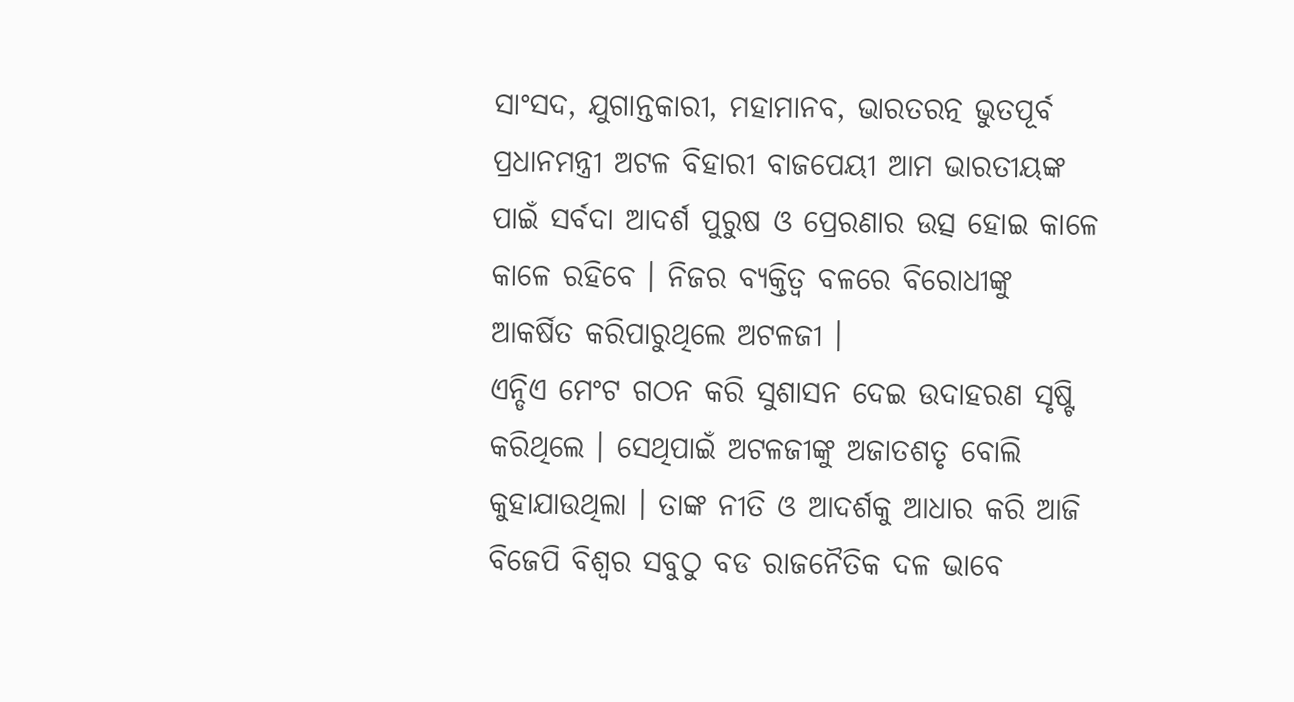ସାଂସଦ, ଯୁଗାନ୍ତକାରୀ, ମହାମାନବ, ଭାରତରତ୍ନ ଭୁତପୂର୍ବ ପ୍ରଧାନମନ୍ତ୍ରୀ ଅଟଳ ବିହାରୀ ବାଜପେୟୀ ଆମ ଭାରତୀୟଙ୍କ ପାଇଁ ସର୍ବଦା ଆଦର୍ଶ ପୁରୁଷ ଓ ପ୍ରେରଣାର ଉତ୍ସ ହୋଇ କାଳେ କାଳେ ରହିବେ । ନିଜର ବ୍ୟକ୍ତିତ୍ୱ ବଳରେ ବିରୋଧୀଙ୍କୁ ଆକର୍ଷିତ କରିପାରୁଥିଲେ ଅଟଳଜୀ ।
ଏନ୍ଡିଏ ମେଂଟ ଗଠନ କରି ସୁଶାସନ ଦେଇ ଉଦାହରଣ ସୃଷ୍ଟି କରିଥିଲେ । ସେଥିପାଇଁ ଅଟଳଜୀଙ୍କୁ ଅଜାତଶତୃ ବୋଲି କୁହାଯାଉଥିଲା । ତାଙ୍କ ନୀତି ଓ ଆଦର୍ଶକୁ ଆଧାର କରି ଆଜି ବିଜେପି ବିଶ୍ୱର ସବୁଠୁ ବଡ ରାଜନୈତିକ ଦଳ ଭାବେ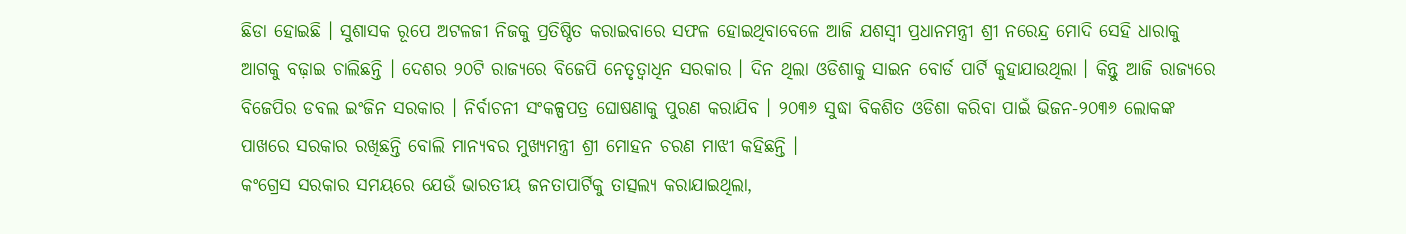ଛିଡା ହୋଇଛି । ସୁଶାସକ ରୂପେ ଅଟଳଜୀ ନିଜକୁ ପ୍ରତିଷ୍ଠିତ କରାଇବାରେ ସଫଳ ହୋଇଥିବାବେଳେ ଆଜି ଯଶସ୍ୱୀ ପ୍ରଧାନମନ୍ତ୍ରୀ ଶ୍ରୀ ନରେନ୍ଦ୍ର ମୋଦି ସେହି ଧାରାକୁ ଆଗକୁ ବଢ଼ାଇ ଚାଲିଛନ୍ତି । ଦେଶର ୨୦ଟି ରାଜ୍ୟରେ ବିଜେପି ନେତୃତ୍ୱାଧିନ ସରକାର । ଦିନ ଥିଲା ଓଡିଶାକୁ ସାଇନ ବୋର୍ଡ ପାର୍ଟି କୁହାଯାଉଥିଲା । କିନ୍ତୁ ଆଜି ରାଜ୍ୟରେ ବିଜେପିର ଡବଲ ଇଂଜିନ ସରକାର । ନିର୍ବାଚନୀ ସଂକଳ୍ପପତ୍ର ଘୋଷଣାକୁ ପୁରଣ କରାଯିବ । ୨୦୩୬ ସୁଦ୍ଧା ବିକଶିତ ଓଡିଶା କରିବା ପାଇଁ ଭିଜନ-୨୦୩୬ ଲୋକଙ୍କ ପାଖରେ ସରକାର ରଖିଛନ୍ତି ବୋଲି ମାନ୍ୟବର ମୁଖ୍ୟମନ୍ତ୍ରୀ ଶ୍ରୀ ମୋହନ ଚରଣ ମାଝୀ କହିଛନ୍ତି ।
କଂଗ୍ରେସ ସରକାର ସମୟରେ ଯେଉଁ ଭାରତୀୟ ଜନତାପାର୍ଟିକୁ ତାତ୍ସଲ୍ୟ କରାଯାଇଥିଲା,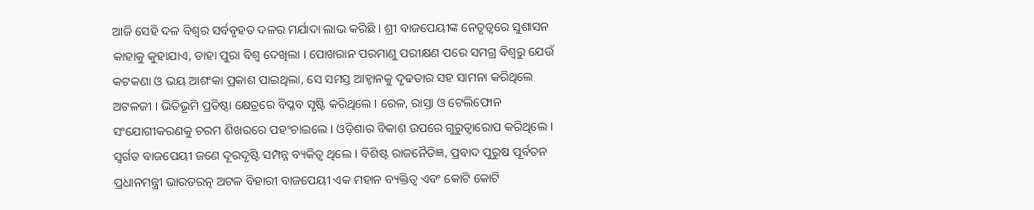ଆଜି ସେହି ଦଳ ବିଶ୍ୱର ସର୍ବବୃହତ ଦଳର ମର୍ଯାଦା ଲାଭ କରିଛି । ଶ୍ରୀ ବାଜପେୟୀଙ୍କ ନେତୃତ୍ୱରେ ସୁଶାସନ କାହାକୁ କୁହାଯାଏ, ତାହା ପୁରା ବିଶ୍ୱ ଦେଖିଲା । ପୋଖରାନ ପରମାଣୁ ପରୀକ୍ଷଣ ପରେ ସମଗ୍ର ବିଶ୍ୱରୁ ଯେଉଁ କଟକଣା ଓ ଭୟ ଆଶଂକା ପ୍ରକାଶ ପାଇଥିଲା, ସେ ସମସ୍ତ ଆହ୍ୱାନକୁ ଦୃଢତାର ସହ ସାମନା କରିଥିଲେ ଅଟଳଜୀ । ଭିତିଭୂମି ପ୍ରତିଷ୍ଠା କ୍ଷେତ୍ରରେ ବିପ୍ଳବ ସୃଷ୍ଟି କରିଥିଲେ । ରେଳ, ରାସ୍ତା ଓ ଟେଲିଫୋନ ସଂଯୋଗୀକରଣକୁ ଚରମ ଶିଖରରେ ପହଂଚାଇଲେ । ଓଡ଼ିଶାର ବିକାଶ ଉପରେ ଗୁରୁତ୍ୱାରୋପ କରିଥିଲେ । ସ୍ୱର୍ଗତ ବାଜପେୟୀ ଜଣେ ଦୂରଦୃଷ୍ଟି ସମ୍ପନ୍ନ ବ୍ୟକିତ୍ୱ ଥିଲେ । ବିଶିଷ୍ଟ ରାଜନୈତିଜ୍ଞ, ପ୍ରବାଦ ପୁରୁଷ ପୂର୍ବତନ ପ୍ରଧାନମନ୍ତ୍ରୀ ଭାରତରତ୍ନ ଅଟଳ ବିହାରୀ ବାଜପେୟୀ ଏକ ମହାନ ବ୍ୟକ୍ତିତ୍ୱ ଏବଂ କୋଟି କୋଟି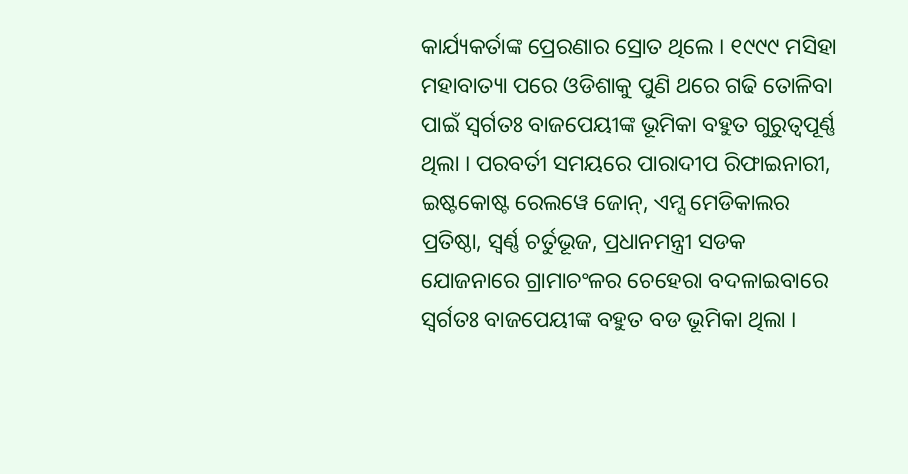କାର୍ଯ୍ୟକର୍ତାଙ୍କ ପ୍ରେରଣାର ସ୍ରୋତ ଥିଲେ । ୧୯୯୯ ମସିହା ମହାବାତ୍ୟା ପରେ ଓଡିଶାକୁ ପୁଣି ଥରେ ଗଢି ତୋଳିବା ପାଇଁ ସ୍ୱର୍ଗତଃ ବାଜପେୟୀଙ୍କ ଭୂମିକା ବହୁତ ଗୁରୁତ୍ୱପୂର୍ଣ୍ଣ ଥିଲା । ପରବର୍ତୀ ସମୟରେ ପାରାଦୀପ ରିଫାଇନାରୀ, ଇଷ୍ଟକୋଷ୍ଟ ରେଲୱେ ଜୋନ୍, ଏମ୍ସ ମେଡିକାଲର ପ୍ରତିଷ୍ଠା, ସ୍ୱର୍ଣ୍ଣ ଚର୍ତୁଭୂଜ, ପ୍ରଧାନମନ୍ତ୍ରୀ ସଡକ ଯୋଜନାରେ ଗ୍ରାମାଚଂଳର ଚେହେରା ବଦଳାଇବାରେ ସ୍ୱର୍ଗତଃ ବାଜପେୟୀଙ୍କ ବହୁତ ବଡ ଭୂମିକା ଥିଲା ।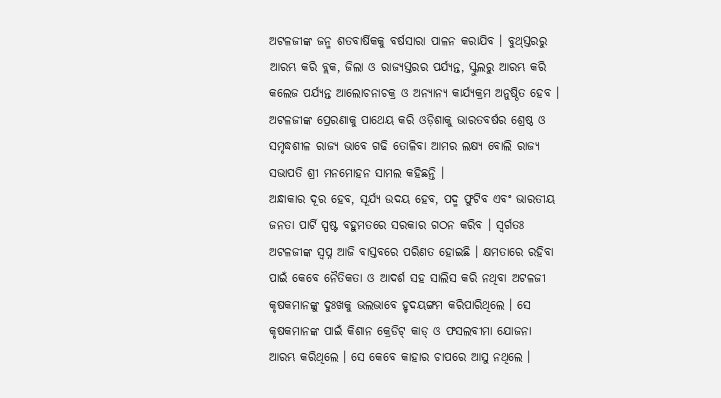ଅଟଳଜୀଙ୍କ ଜନ୍ମ ଶତବାର୍ଷିକକୁ ବର୍ଷସାରା ପାଳନ କରାଯିବ । ବୁଥ୍ସ୍ତରରୁ ଆରମ୍ଭ କରି ବ୍ଲକ, ଜିଲା ଓ ରାଜ୍ୟସ୍ତରର ପର୍ଯ୍ୟନ୍ତ, ସ୍କୁଲରୁ ଆରମ୍ଭ କରି କଲେଜ ପର୍ଯ୍ୟନ୍ତ ଆଲୋଚନାଚକ୍ର ଓ ଅନ୍ୟାନ୍ୟ କାର୍ଯ୍ୟକ୍ରମ ଅନୁଷ୍ଠିତ ହେବ ।
ଅଟଳଜୀଙ୍କ ପ୍ରେରଣାକୁ ପାଥେୟ କରି ଓଡ଼ିଶାକୁ ଭାରତବର୍ଷର ଶ୍ରେଷ୍ଠ ଓ ସମୃଦ୍ଧଶୀଳ ରାଜ୍ୟ ଭାବେ ଗଢି ତୋଳିବା ଆମର ଲକ୍ଷ୍ୟ ବୋଲି ରାଜ୍ୟ ସଭାପତି ଶ୍ରୀ ମନମୋହନ ସାମଲ କହିଛନ୍ତି ।
ଅନ୍ଧାକାର ଦୂର ହେବ, ସୂର୍ଯ୍ୟ ଉଦୟ ହେବ, ପଦ୍ମ ଫୁଟିବ ଏବଂ ଭାରତୀୟ ଜନତା ପାର୍ଟି ସ୍ପଷ୍ଟ ବହୁମତରେ ସରକାର ଗଠନ କରିବ । ସ୍ୱର୍ଗତଃ ଅଟଳଜୀଙ୍କ ସ୍ୱପ୍ନ ଆଜି ବାସ୍ତବରେ ପରିଣତ ହୋଇଛି । କ୍ଷମତାରେ ରହିବା ପାଇଁ କେବେ ନୈତିକତା ଓ ଆଦର୍ଶ ସହ ସାଲିସ କରି ନଥିବା ଅଟଳଜୀ କୃଷକମାନଙ୍କୁ ଦୁଃଖକୁ ଭଲଭାବେ ହୃଦୟଙ୍ଗମ କରିପାରିଥିଲେ । ସେ କୃଷକମାନଙ୍କ ପାଇଁ କିଶାନ କ୍ରେଡିଟ୍ କାଡ୍ ଓ ଫସଲବୀମା ଯୋଜନା ଆରମ୍ଭ କରିଥିଲେ । ସେ କେବେ କାହାର ଚାପରେ ଆସୁ ନଥିଲେ ।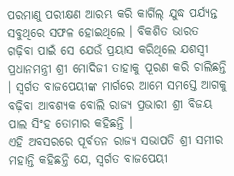ପରମାଣୁ ପରୀକ୍ଷଣ ଆରମ୍ଭ କରି କାର୍ଗିଲ୍ ଯୁଦ୍ଧ ପର୍ଯ୍ୟନ୍ତ ସବୁଥିରେ ସଫଳ ହୋଇଥିଲେ । ବିକଶିତ ଭାରତ ଗଢ଼ିବା ପାଇଁ ସେ ଯେଉଁ ପ୍ରୟାସ କରିଥିଲେ ଯଶସ୍ୱୀ ପ୍ରଧାନମନ୍ତ୍ରୀ ଶ୍ରୀ ମୋଦିଜୀ ତାହାକୁ ପୂରଣ କରି ଚାଲିଛନ୍ତି । ସ୍ୱର୍ଗତ ବାଜପେୟୀଙ୍କ ମାର୍ଗରେ ଆମେ ସମସ୍ତେ ଆଗକୁ ବଢ଼ିବା ଆବଶ୍ୟକ ବୋଲି ରାଜ୍ୟ ପ୍ରଭାରୀ ଶ୍ରୀ ବିଜୟ ପାଲ ସିଂହ ତୋମାର କହିଛନ୍ତି ।
ଏହି ଅବସରରେ ପୂର୍ବତନ ରାଜ୍ୟ ସଭାପତି ଶ୍ରୀ ସମୀର ମହାନ୍ତି କହିଛନ୍ତି ଯେ, ସ୍ୱର୍ଗତ ବାଜପେୟୀ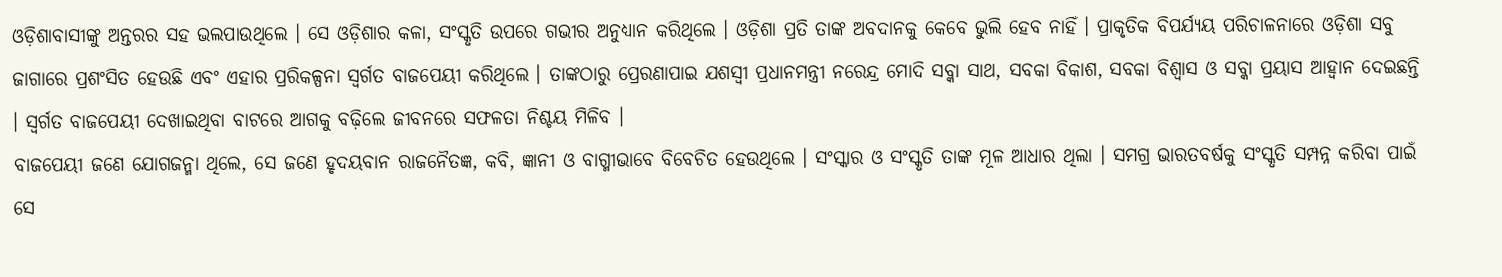ଓଡ଼ିଶାବାସୀଙ୍କୁ ଅନ୍ତରର ସହ ଭଲପାଉଥିଲେ । ସେ ଓଡ଼ିଶାର କଳା, ସଂସ୍କୃତି ଉପରେ ଗଭୀର ଅନୁଧ୍ୟାନ କରିଥିଲେ । ଓଡ଼ିଶା ପ୍ରତି ତାଙ୍କ ଅବଦାନକୁ କେବେ ଭୁଲି ହେବ ନାହିଁ । ପ୍ରାକୃତିକ ବିପର୍ଯ୍ୟୟ ପରିଚାଳନାରେ ଓଡ଼ିଶା ସବୁ ଜାଗାରେ ପ୍ରଶଂସିତ ହେଉଛି ଏବଂ ଏହାର ପ୍ରରିକଳ୍ପନା ସ୍ୱର୍ଗତ ବାଜପେୟୀ କରିଥିଲେ । ତାଙ୍କଠାରୁ ପ୍ରେରଣାପାଇ ଯଶସ୍ୱୀ ପ୍ରଧାନମନ୍ତ୍ରୀ ନରେନ୍ଦ୍ର ମୋଦି ସବ୍କା ସାଥ, ସବକା ବିକାଶ, ସବକା ବିଶ୍ୱାସ ଓ ସବ୍କା ପ୍ରୟାସ ଆହ୍ୱାନ ଦେଇଛନ୍ତି । ସ୍ୱର୍ଗତ ବାଜପେୟୀ ଦେଖାଇଥିବା ବାଟରେ ଆଗକୁ ବଢ଼ିଲେ ଜୀବନରେ ସଫଳତା ନିଶ୍ଚୟ ମିଳିବ ।
ବାଜପେୟୀ ଜଣେ ଯୋଗଜନ୍ମା ଥିଲେ, ସେ ଜଣେ ହୃଦୟବାନ ରାଜନୈତଜ୍ଞ, କବି, ଜ୍ଞାନୀ ଓ ବାଗ୍ମୀଭାବେ ବିବେଚିତ ହେଉଥିଲେ । ସଂସ୍କାର ଓ ସଂସ୍କୃତି ତାଙ୍କ ମୂଳ ଆଧାର ଥିଲା । ସମଗ୍ର ଭାରତବର୍ଷକୁ ସଂସ୍କୃତି ସମ୍ପନ୍ନ କରିବା ପାଇଁ ସେ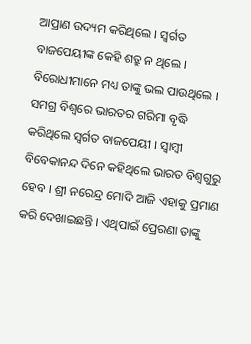ଆପ୍ରାଣ ଉଦ୍ୟମ କରିଥିଲେ । ସ୍ୱର୍ଗତ ବାଜପେୟୀଙ୍କ କେହି ଶତ୍ରୁ ନ ଥିଲେ । ବିରୋଧୀମାନେ ମଧ୍ୟ ତାଙ୍କୁ ଭଲ ପାଉଥିଲେ । ସମଗ୍ର ବିଶ୍ୱରେ ଭାରତର ଗରିମା ବୃଦ୍ଧି କରିଥିଲେ ସ୍ୱର୍ଗତ ବାଜପେୟୀ । ସ୍ୱାମ୍ବୀ ବିବେକାନନ୍ଦ ଦିନେ କହିଥିଲେ ଭାରତ ବିଶ୍ୱଗୁରୁ ହେବ । ଶ୍ରୀ ନରେନ୍ଦ୍ର ମୋଦି ଆଜି ଏହାକୁ ପ୍ରମାଣ କରି ଦେଖାଇଛନ୍ତି । ଏଥିପାଇଁ ପ୍ରେରଣା ତାଙ୍କୁ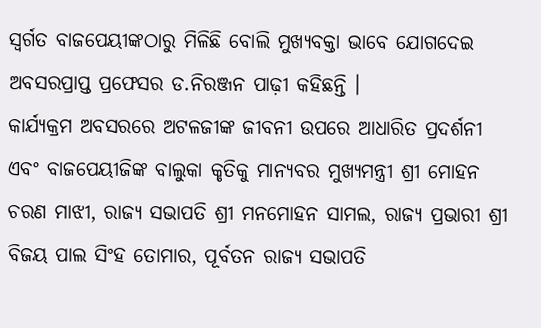ସ୍ୱର୍ଗତ ବାଜପେୟୀଙ୍କଠାରୁ ମିଳିଛି ବୋଲି ମୁଖ୍ୟବକ୍ତା ଭାବେ ଯୋଗଦେଇ ଅବସରପ୍ରାପ୍ତ ପ୍ରଫେସର ଡ.ନିରଞ୍ଜନ ପାଢ଼ୀ କହିଛନ୍ତି ।
କାର୍ଯ୍ୟକ୍ରମ ଅବସରରେ ଅଟଳଜୀଙ୍କ ଜୀବନୀ ଉପରେ ଆଧାରିତ ପ୍ରଦର୍ଶନୀ ଏବଂ ବାଜପେୟୀଜିଙ୍କ ବାଲୁକା କୃତିକୁ ମାନ୍ୟବର ମୁଖ୍ୟମନ୍ତ୍ରୀ ଶ୍ରୀ ମୋହନ ଚରଣ ମାଝୀ, ରାଜ୍ୟ ସଭାପତି ଶ୍ରୀ ମନମୋହନ ସାମଲ, ରାଜ୍ୟ ପ୍ରଭାରୀ ଶ୍ରୀ ବିଜୟ ପାଲ ସିଂହ ତୋମାର, ପୂର୍ବତନ ରାଜ୍ୟ ସଭାପତି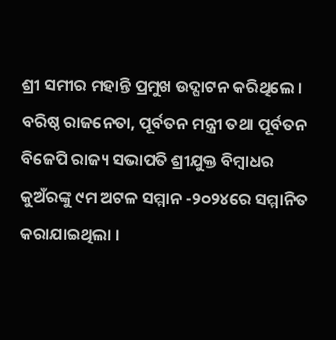ଶ୍ରୀ ସମୀର ମହାନ୍ତି ପ୍ରମୁଖ ଉଦ୍ଘାଟନ କରିଥିଲେ ।
ବରିଷ୍ଠ ରାଜନେତା, ପୂର୍ବତନ ମନ୍ତ୍ରୀ ତଥା ପୂର୍ବତନ ବିଜେପି ରାଜ୍ୟ ସଭାପତି ଶ୍ରୀଯୁକ୍ତ ବିମ୍ବାଧର କୁଅଁରଙ୍କୁ ୯ମ ଅଟଳ ସମ୍ମାନ -୨୦୨୪ରେ ସମ୍ମାନିତ କରାଯାଇଥିଲା ।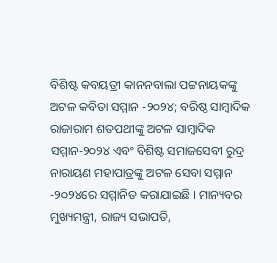ବିଶିଷ୍ଟ କବୟତ୍ରୀ କାନନବାଲା ପଟ୍ଟନାୟକଙ୍କୁ ଅଟଳ କବିତା ସମ୍ମାନ -୨୦୨୪; ବରିଷ୍ଠ ସାମ୍ବାଦିକ ରାଜାରାମ ଶତପଥୀଙ୍କୁ ଅଟଳ ସାମ୍ବାଦିକ ସମ୍ମାନ-୨୦୨୪ ଏବଂ ବିଶିଷ୍ଟ ସମାଜସେବୀ ରୁଦ୍ର ନାରାୟଣ ମହାପାତ୍ରଙ୍କୁ ଅଟଳ ସେବା ସମ୍ମାନ -୨୦୨୪ରେ ସମ୍ମାନିତ କରାଯାଇଛି । ମାନ୍ୟବର ମୁଖ୍ୟମନ୍ତ୍ରୀ, ରାଜ୍ୟ ସଭାପତି,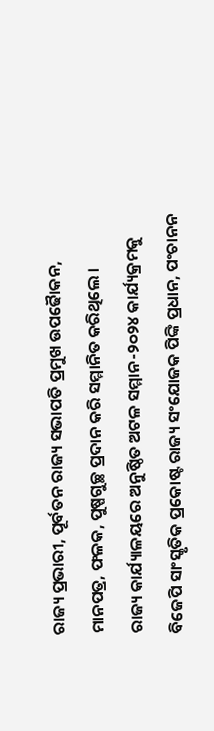ରାଜ୍ୟ ପ୍ରଭାରୀ, ପୂର୍ବତନ ରାଜ୍ୟ ସଭାପତି ପ୍ରମୁଖ ଉପଢୈାକନ, ମାନପତ୍ର, ଫଳକ, ପୁଷ୍ପଗୁଚ୍ଛ ପ୍ରଦାନ କରି ସମ୍ମାନିତ କରିଥିଲେ ।
ରାଜ୍ୟ କାର୍ଯ୍ୟାଳୟରେ ଅନୁଷ୍ଠିତ ଅଟଳ ସମ୍ମାନ-୨୦୨୪ କାର୍ଯ୍ୟକ୍ରମକୁ ବିଜେପି ସାଂସ୍କୃତିକ ପ୍ରକୋଷ୍ଟ ରାଜ୍ୟ ସଂଯୋଜକ ପିଙ୍କି ପ୍ରଧାନ, ପଂଚାନନ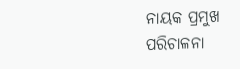ନାୟକ ପ୍ରମୁଖ ପରିଚାଳନା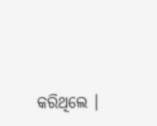କରିଥିଲେ ।